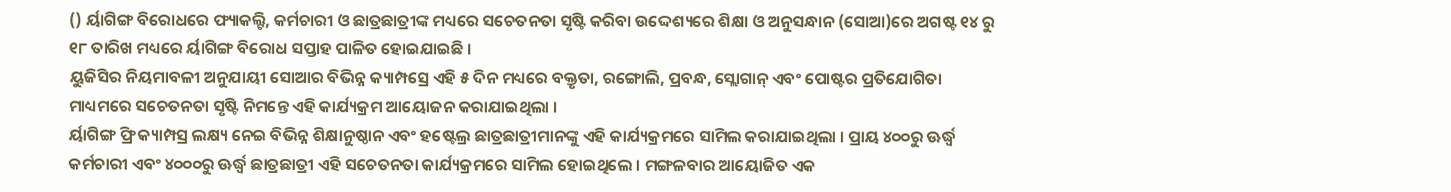() ର୍ୟାଗିଙ୍ଗ ବିରୋଧରେ ଫ୍ୟାକଲ୍ଟି, କର୍ମଚାରୀ ଓ ଛାତ୍ରଛାତ୍ରୀଙ୍କ ମଧ୍ୟରେ ସଚେତନତା ସୃଷ୍ଟି କରିବା ଉଦ୍ଦେଶ୍ୟରେ ଶିକ୍ଷା ଓ ଅନୁସନ୍ଧାନ (ସୋଆ)ରେ ଅଗଷ୍ଟ ୧୪ ରୁ ୧୮ ତାରିଖ ମଧ୍ୟରେ ର୍ୟାଗିଙ୍ଗ ବିରୋଧ ସପ୍ତାହ ପାଳିତ ହୋଇଯାଇଛି ।
ୟୁଜିସିର ନିୟମାବଳୀ ଅନୁଯାୟୀ ସୋଆର ବିଭିନ୍ନ କ୍ୟାମ୍ପସ୍ରେ ଏହି ୫ ଦିନ ମଧ୍ୟରେ ବକ୍ତୃତା, ରଙ୍ଗୋଲି, ପ୍ରବନ୍ଧ, ସ୍ଲୋଗାନ୍ ଏବଂ ପୋଷ୍ଟର ପ୍ରତିଯୋଗିତା ମାଧ୍ୟମରେ ସଚେତନତା ସୃଷ୍ଟି ନିମନ୍ତେ ଏହି କାର୍ଯ୍ୟକ୍ରମ ଆୟୋଜନ କରାଯାଇଥିଲା ।
ର୍ୟାଗିଙ୍ଗ ଫ୍ରି କ୍ୟାମ୍ପସ୍ର ଲକ୍ଷ୍ୟ ନେଇ ବିଭିନ୍ନ ଶିକ୍ଷାନୁଷ୍ଠାନ ଏବଂ ହଷ୍ଟେଲ୍ର ଛାତ୍ରଛାତ୍ରୀମାନଙ୍କୁ ଏହି କାର୍ଯ୍ୟକ୍ରମରେ ସାମିଲ କରାଯାଇଥିଲା । ପ୍ରାୟ ୪୦୦ରୁ ଊର୍ଦ୍ଧ୍ୱ କର୍ମଚାରୀ ଏବଂ ୪୦୦୦ରୁ ଊର୍ଦ୍ଧ୍ୱ ଛାତ୍ରଛାତ୍ରୀ ଏହି ସଚେତନତା କାର୍ଯ୍ୟକ୍ରମରେ ସାମିଲ ହୋଇଥିଲେ । ମଙ୍ଗଳବାର ଆୟୋଜିତ ଏକ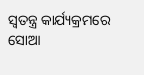ସ୍ୱତନ୍ତ୍ର କାର୍ଯ୍ୟକ୍ରମରେ ସୋଆ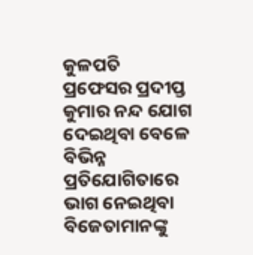କୁଳପତି ପ୍ରଫେସର ପ୍ରଦୀପ୍ତ କୁମାର ନନ୍ଦ ଯୋଗ ଦେଇଥିବା ବେଳେ ବିଭିନ୍ନ ପ୍ରତିଯୋଗିତାରେ ଭାଗ ନେଇଥିବା ବିଜେତାମାନଙ୍କୁ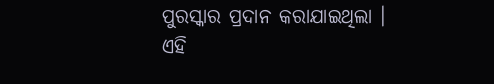ପୁରସ୍କାର ପ୍ରଦାନ କରାଯାଇଥିଲା ।
ଏହି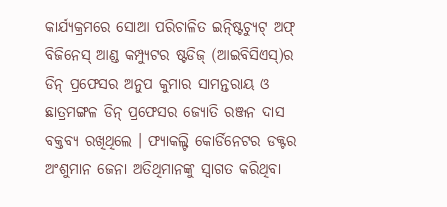କାର୍ଯ୍ୟକ୍ରମରେ ସୋଆ ପରିଚାଳିତ ଇନ୍ଷ୍ଟିଚ୍ୟୁଟ୍ ଅଫ୍ ବିଜିନେସ୍ ଆଣ୍ଡ କମ୍ପ୍ୟୁଟର ଷ୍ଟଡିଜ୍ (ଆଇବିସିଏସ୍)ର ଡିନ୍ ପ୍ରଫେସର ଅନୁପ କୁମାର ସାମନ୍ତରାୟ ଓ ଛାତ୍ରମଙ୍ଗଳ ଡିନ୍ ପ୍ରଫେସର ଜ୍ୟୋତି ରଞ୍ଜନ ଦାସ ବକ୍ତବ୍ୟ ରଖିଥିଲେ । ଫ୍ୟାକଲ୍ଟି କୋର୍ଡିନେଟର ଡକ୍ଟର ଅଂଶୁମାନ ଜେନା ଅତିଥିମାନଙ୍କୁ ସ୍ୱାଗତ କରିଥିବା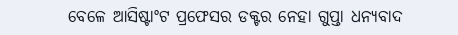ବେଳେ ଆସିଷ୍ଟାଂଟ ପ୍ରଫେସର ଡକ୍ଟର ନେହା ଗୁପ୍ତା ଧନ୍ୟବାଦ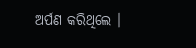ଅର୍ପଣ କରିଥିଲେ ।